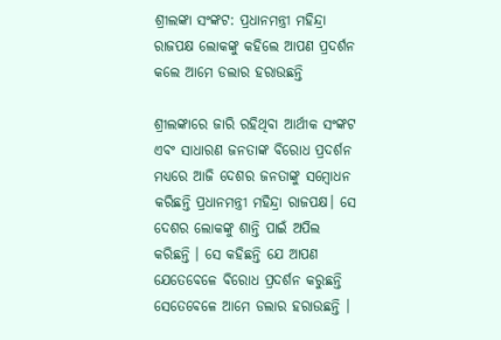ଶ୍ରୀଲଙ୍କା ସଂଙ୍କଟ: ପ୍ରଧାନମନ୍ତ୍ରୀ ମହିନ୍ଦ୍ରା ରାଜପକ୍ଷ ଲୋକଙ୍କୁ କହିଲେ ଆପଣ ପ୍ରଦର୍ଶନ କଲେ ଆମେ ଡଲାର ହରାଉଛନ୍ତି

ଶ୍ରୀଲଙ୍କାରେ ଜାରି ରହିଥିବା ଆର୍ଥୀକ ସଂଙ୍କଟ ଏବଂ ସାଧାରଣ ଜନତାଙ୍କ ବିରୋଧ ପ୍ରଦର୍ଶନ ମଧ୍ୟରେ ଆଜି ଦେଶର ଜନତାଙ୍କୁ ସମ୍ବୋଧନ କରିଛନ୍ତି ପ୍ରଧାନମନ୍ତ୍ରୀ ମହିନ୍ଦ୍ରା ରାଜପକ୍ଷ। ସେ ଦେଶର ଲୋକଙ୍କୁ ଶାନ୍ତି ପାଇଁ ଅପିଲ କରିଛନ୍ତି । ସେ କହିଛନ୍ତି ଯେ ଆପଣ ଯେତେବେଳେ ବିରୋଧ ପ୍ରଦର୍ଶନ କରୁଛନ୍ତି ସେତେବେଳେ ଆମେ ଡଲାର ହରାଉଛନ୍ତି ।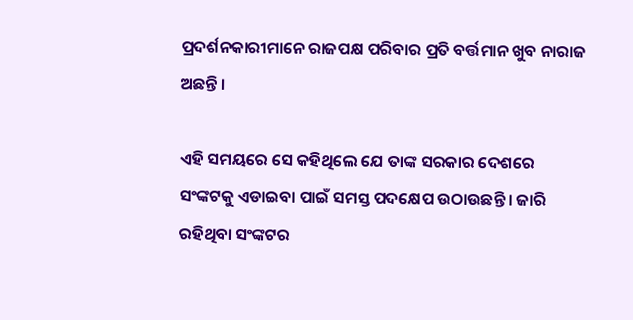ପ୍ରଦର୍ଶନକାରୀମାନେ ରାଜପକ୍ଷ ପରିବାର ପ୍ରତି ବର୍ତ୍ତମାନ ଖୁବ ନାରାଜ ଅଛନ୍ତି ।

ଏହି ସମୟରେ ସେ କହିଥିଲେ ଯେ ତାଙ୍କ ସରକାର ଦେଶରେ ସଂଙ୍କଟକୁ ଏଡାଇବା ପାଇଁ ସମସ୍ତ ପଦକ୍ଷେପ ଉଠାଉଛନ୍ତି । ଜାରି ରହିଥିବା ସଂଙ୍କଟର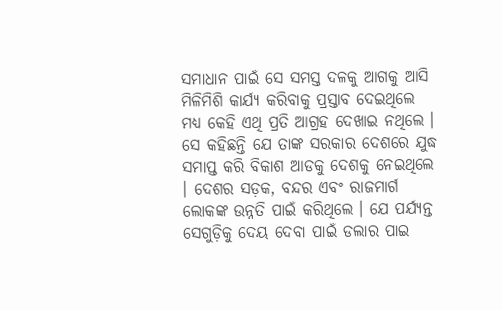ସମାଧାନ ପାଇଁ ସେ ସମସ୍ତ ଦଳକୁ ଆଗକୁ ଆସି ମିଳିମିଶି କାର୍ଯ୍ୟ କରିବାକୁ ପ୍ରସ୍ତାବ ଦେଇଥିଲେ ମଧ୍ୟ କେହି ଏଥି ପ୍ରତି ଆଗ୍ରହ ଦେଖାଇ ନଥିଲେ । ସେ କହିଛନ୍ତି ଯେ ତାଙ୍କ ସରକାର ଦେଶରେ ଯୁଦ୍ଧ ସମାପ୍ତ କରି ବିକାଶ ଆଡକୁ ଦେଶକୁ ନେଇଥିଲେ । ଦେଶର ସଡ଼କ, ବନ୍ଦର ଏବଂ ରାଜମାର୍ଗ ଲୋକଙ୍କ ଉନ୍ନତି ପାଇଁ କରିଥିଲେ । ଯେ ପର୍ଯ୍ୟନ୍ତ ସେଗୁଡ଼ିକୁ ଦେୟ ଦେବା ପାଇଁ ଡଲାର ପାଇ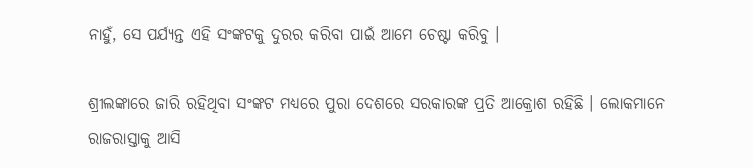ନାହୁଁ, ସେ ପର୍ଯ୍ୟନ୍ତ ଏହି ସଂଙ୍କଟକୁ ଦୁରର କରିବା ପାଇଁ ଆମେ ଚେଷ୍ଟା କରିବୁ ।

ଶ୍ରୀଲଙ୍କାରେ ଜାରି ରହିଥିବା ସଂଙ୍କଟ ମଧ୍ୟରେ ପୁରା ଦେଶରେ ସରକାରଙ୍କ ପ୍ରତି ଆକ୍ରୋଶ ରହିଛି । ଲୋକମାନେ ରାଜରାସ୍ତାକୁ ଆସି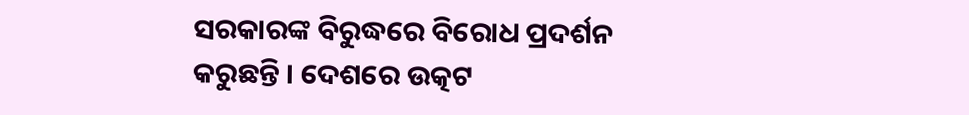ସରକାରଙ୍କ ବିରୁଦ୍ଧରେ ବିରୋଧ ପ୍ରଦର୍ଶନ କରୁଛନ୍ତି । ଦେଶରେ ଉତ୍କଟ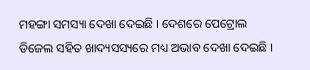ମହଙ୍ଗା ସମସ୍ୟା ଦେଖା ଦେଇଛି । ଦେଶରେ ପେଟ୍ରୋଲ ଡିଜେଲ ସହିତ ଖାଦ୍ୟସସ୍ୟରେ ମଧ୍ୟ ଅଭାବ ଦେଖା ଦେଇଛି ।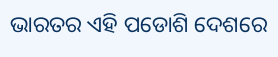ଭାରତର ଏହି ପଡୋଶି ଦେଶରେ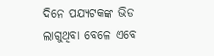ଦିନେ ପଯ୍ୟଟକଙ୍କ ଭିଡ ଲାଗୁଥିବା ବେଳେ ଏବେ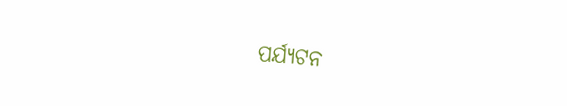ପର୍ଯ୍ୟଟନ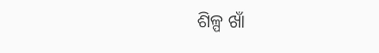ଶିଳ୍ପ ଖାଁ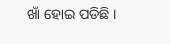ଖାଁ ହୋଇ ପଡିଛି ।